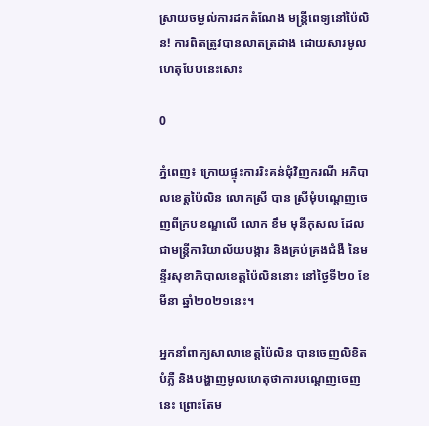ស្រាយចម្ងល់ការដកតំណែង មន្រ្តីពេទ្យនៅប៉ៃលិន! ការពិតត្រូវបានលាតត្រដាង ដោយសារមូលហេតុបែបនេះសោះ

0

ភ្នំពេញ៖ ក្រោយផ្ទុះការរិះគន់ជុំវិញករណី អភិបាលខេត្តប៉ៃលិន លោកស្រី បាន ស្រីមុំបណ្តេញចេញពីក្របខណ្ឌលើ លោក ខឹម មុនីកុសល ដែលជាមន្ត្រីការិយាល័យបង្ការ និងគ្រប់គ្រងជំងឺ នៃមន្ទីរសុខាភិបាលខេត្តប៉ៃលិននោះ នៅថ្ងៃទី២០ ខែមីនា ឆ្នាំ២០២១នេះ។

អ្នកនាំពាក្យសាលាខេត្តប៉ៃលិន បានចេញលិខិតបំភ្លឺ និងបង្ហាញមូលហេតុថាការបណ្ដេញចេញនេះ ព្រោះតែម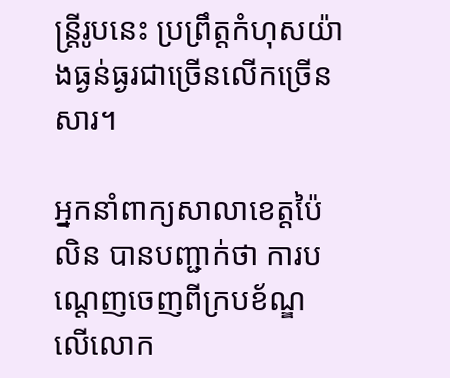ន្ត្រីរូបនេះ ប្រព្រឹត្តកំហុសយ៉ាងធ្ងន់ធ្ងរជាច្រើនលើកច្រើនសារ។

អ្នកនាំពាក្យសាលាខេត្តប៉ៃលិន បានបញ្ជាក់ថា ការបណ្តេញចេញពីក្របខ័ណ្ឌ លើលោក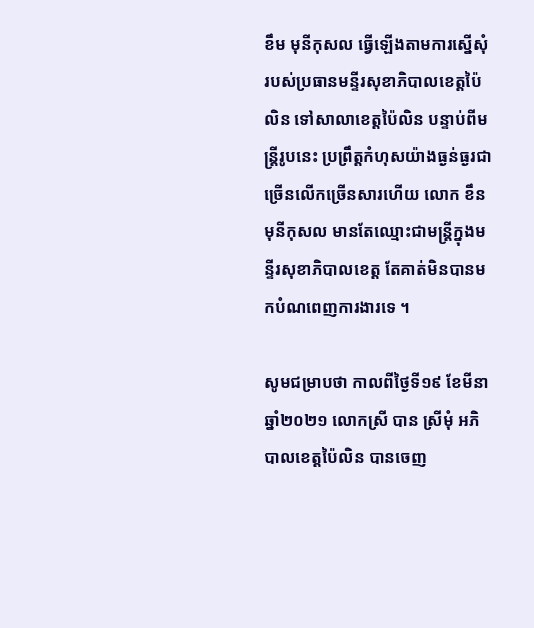ខឹម មុនីកុសល ធ្វើឡើងតាមការស្នើសុំរបស់ប្រធានមន្ទីរសុខាភិបាលខេត្តប៉ៃលិន ទៅសាលាខេត្តប៉ៃលិន បន្ទាប់ពីមន្ត្រីរូបនេះ ប្រព្រឹត្តកំហុសយ៉ាងធ្ងន់ធ្ងរជាច្រើនលើកច្រើនសារហើយ លោក ខឹន មុនីកុសល មានតែឈ្មោះជាមន្រ្តីក្នុងមន្ទីរសុខាភិបាលខេត្ត តែគាត់មិនបានមកបំណពេញការងារទេ ។

សូមជម្រាបថា កាលពីថ្ងៃទី១៩ ខែមីនា ឆ្នាំ២០២១ លោកស្រី បាន ស្រីមុំ អភិបាលខេត្តប៉ៃលិន បានចេញ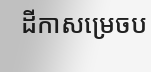ដីកាសម្រេចប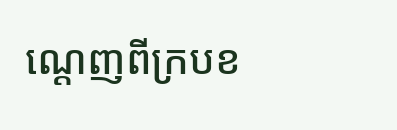ណ្តេញពីក្របខ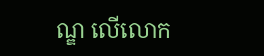ណ្ឌ លើលោក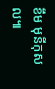ខឹម មុនីកុសល៕